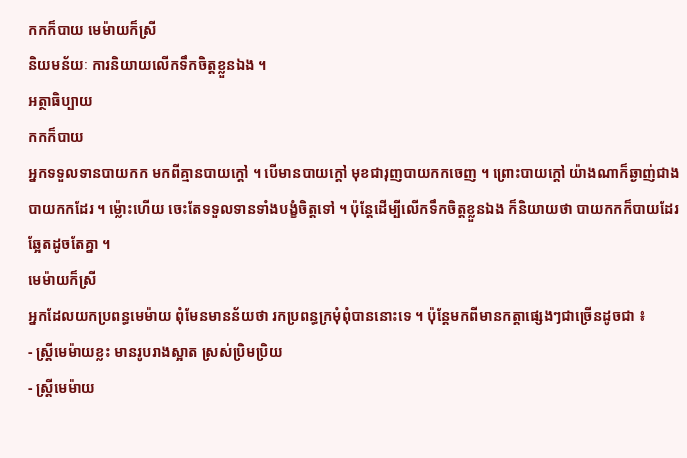កកក៏បាយ មេម៉ាយក៏ស្រី
និយមន័យៈ ការនិយាយលើកទឹកចិត្តខ្លួនឯង ។
អត្ថាធិប្បាយ
កកក៏បាយ
អ្នកទទួលទានបាយកក មកពីគ្មានបាយក្ដៅ ។ បើមានបាយក្ដៅ មុខជារុញបាយកកចេញ ។ ព្រោះបាយក្ដៅ យ៉ាងណាក៏ឆ្ងាញ់ជាងបាយកកដែរ ។ ម្ល៉ោះហើយ ចេះតែទទួលទានទាំងបង្ខំចិត្តទៅ ។ ប៉ុន្តែដើម្បីលើកទឹកចិត្តខ្លួនឯង ក៏និយាយថា បាយកកក៏បាយដែរ ឆ្អែតដូចតែគ្នា ។
មេម៉ាយក៏ស្រី
អ្នកដែលយកប្រពន្ធមេម៉ាយ ពុំមែនមានន័យថា រកប្រពន្ធក្រមុំពុំបាននោះទេ ។ ប៉ុន្តែមកពីមានកត្តាផ្សេងៗជាច្រើនដូចជា ៖
- ស្ត្រីមេម៉ាយខ្លះ មានរូបរាងស្អាត ស្រស់ប្រិមប្រិយ
- ស្ត្រីមេម៉ាយ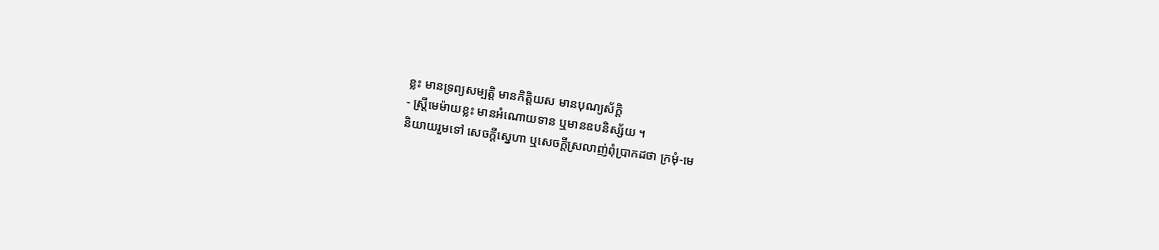ខ្លះ មានទ្រព្យសម្បត្តិ មានកិត្តិយស មានបុណ្យស័ក្តិ
- ស្ត្រីមេម៉ាយខ្លះ មានអំណោយទាន ឬមានឧបនិស្ស័យ ។
និយាយរួមទៅ សេចក្ដីស្នេហា ឬសេចក្ដីស្រលាញ់ពុំប្រាកដថា ក្រមុំ‑មេ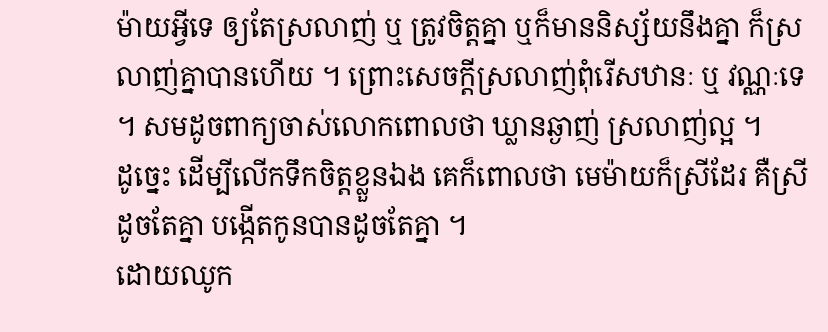ម៉ាយអ្វីទេ ឲ្យតែស្រលាញ់ ឬ ត្រូវចិត្តគ្នា ឬក៏មាននិស្ស័យនឹងគ្នា ក៏ស្រលាញ់គ្នាបានហើយ ។ ព្រោះសេចក្ដីស្រលាញ់ពុំរើសឋានៈ ឬ វណ្ណៈទេ ។ សមដូចពាក្យចាស់លោកពោលថា ឃ្លានឆ្ងាញ់ ស្រលាញ់ល្អ ។
ដូច្នេះ ដើម្បីលើកទឹកចិត្តខ្លួនឯង គេក៏ពោលថា មេម៉ាយក៏ស្រីដែរ គឺស្រីដូចតែគ្នា បង្កើតកូនបានដូចតែគ្នា ។
ដោយឈូក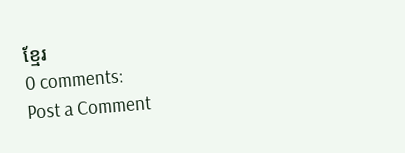ខ្មែរ
0 comments:
Post a Comment